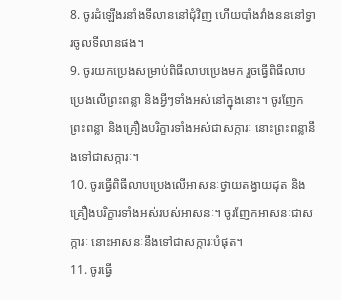8. ចូរដំឡើងរនាំងទីលាននៅជុំវិញ ហើយបាំងវាំងនននៅទ្វារចូលទីលានផង។
9. ចូរយកប្រេងសម្រាប់ពិធីលាបប្រេងមក រួចធ្វើពិធីលាបប្រេងលើព្រះពន្លា និងអ្វីៗទាំងអស់នៅក្នុងនោះ។ ចូរញែកព្រះពន្លា និងគ្រឿងបរិក្ខារទាំងអស់ជាសក្ការៈ នោះព្រះពន្លានឹងទៅជាសក្ការៈ។
10. ចូរធ្វើពិធីលាបប្រេងលើអាសនៈថ្វាយតង្វាយដុត និងគ្រឿងបរិក្ខារទាំងអស់របស់អាសនៈ។ ចូរញែកអាសនៈជាសក្ការៈ នោះអាសនៈនឹងទៅជាសក្ការៈបំផុត។
11. ចូរធ្វើ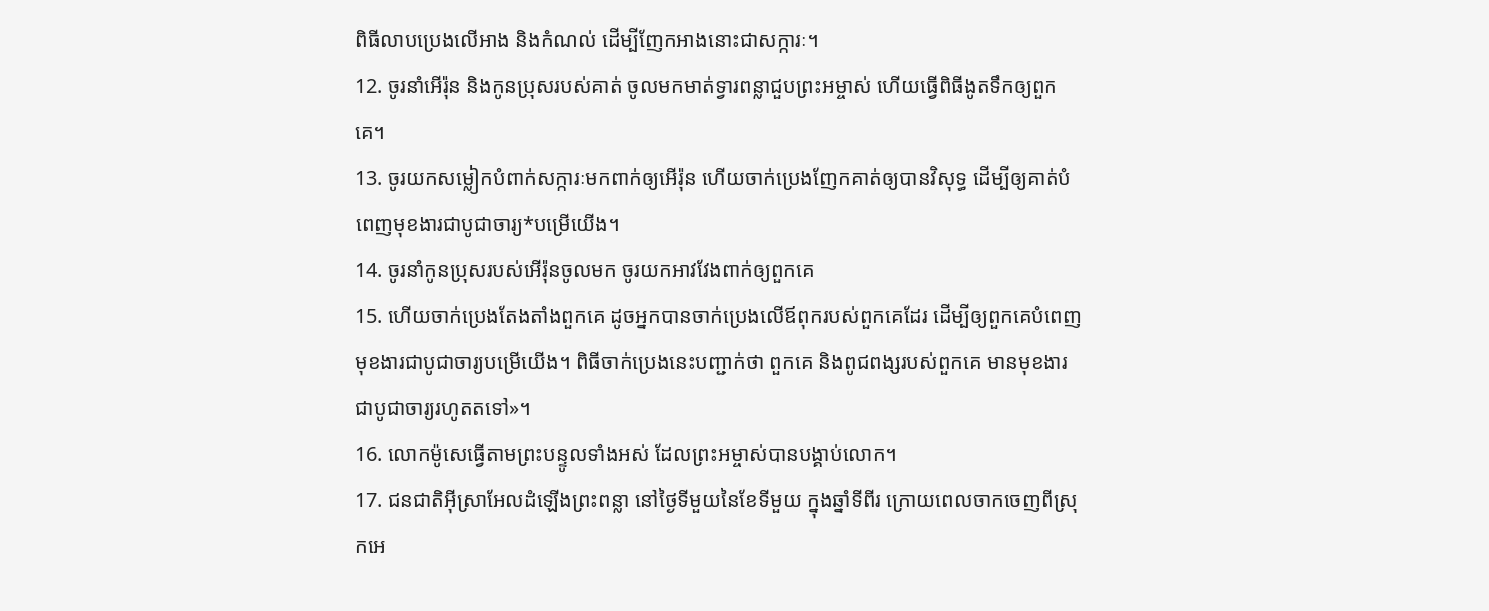ពិធីលាបប្រេងលើអាង និងកំណល់ ដើម្បីញែកអាងនោះជាសក្ការៈ។
12. ចូរនាំអើរ៉ុន និងកូនប្រុសរបស់គាត់ ចូលមកមាត់ទ្វារពន្លាជួបព្រះអម្ចាស់ ហើយធ្វើពិធីងូតទឹកឲ្យពួកគេ។
13. ចូរយកសម្លៀកបំពាក់សក្ការៈមកពាក់ឲ្យអើរ៉ុន ហើយចាក់ប្រេងញែកគាត់ឲ្យបានវិសុទ្ធ ដើម្បីឲ្យគាត់បំពេញមុខងារជាបូជាចារ្យ*បម្រើយើង។
14. ចូរនាំកូនប្រុសរបស់អើរ៉ុនចូលមក ចូរយកអាវវែងពាក់ឲ្យពួកគេ
15. ហើយចាក់ប្រេងតែងតាំងពួកគេ ដូចអ្នកបានចាក់ប្រេងលើឪពុករបស់ពួកគេដែរ ដើម្បីឲ្យពួកគេបំពេញមុខងារជាបូជាចារ្យបម្រើយើង។ ពិធីចាក់ប្រេងនេះបញ្ជាក់ថា ពួកគេ និងពូជពង្សរបស់ពួកគេ មានមុខងារជាបូជាចារ្យរហូតតទៅ»។
16. លោកម៉ូសេធ្វើតាមព្រះបន្ទូលទាំងអស់ ដែលព្រះអម្ចាស់បានបង្គាប់លោក។
17. ជនជាតិអ៊ីស្រាអែលដំឡើងព្រះពន្លា នៅថ្ងៃទីមួយនៃខែទីមួយ ក្នុងឆ្នាំទីពីរ ក្រោយពេលចាកចេញពីស្រុកអេ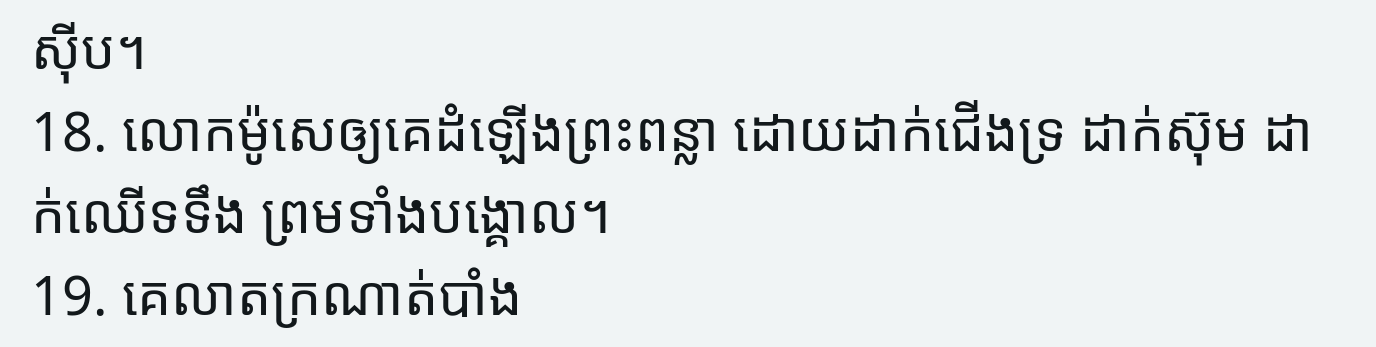ស៊ីប។
18. លោកម៉ូសេឲ្យគេដំឡើងព្រះពន្លា ដោយដាក់ជើងទ្រ ដាក់ស៊ុម ដាក់ឈើទទឹង ព្រមទាំងបង្គោល។
19. គេលាតក្រណាត់បាំង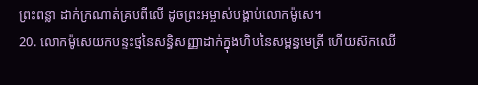ព្រះពន្លា ដាក់ក្រណាត់គ្របពីលើ ដូចព្រះអម្ចាស់បង្គាប់លោកម៉ូសេ។
20. លោកម៉ូសេយកបន្ទះថ្មនៃសន្ធិសញ្ញាដាក់ក្នុងហិបនៃសម្ពន្ធមេត្រី ហើយស៊កឈើ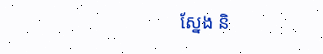ស្នែង និ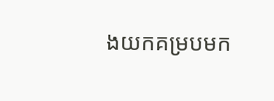ងយកគម្របមក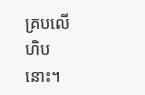គ្របលើហិបនោះ។